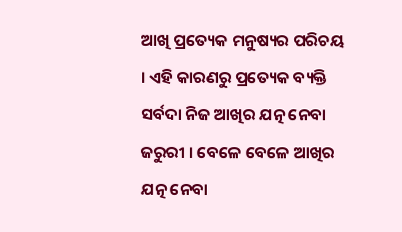ଆଖି ପ୍ରତ୍ୟେକ ମନୁଷ୍ୟର ପରିଚୟ । ଏହି କାରଣରୁ ପ୍ରତ୍ୟେକ ବ୍ୟକ୍ତି ସର୍ବଦା ନିଜ ଆଖିର ଯତ୍ନ ନେବା ଜରୁରୀ । ବେଳେ ବେଳେ ଆଖିର ଯତ୍ନ ନେବା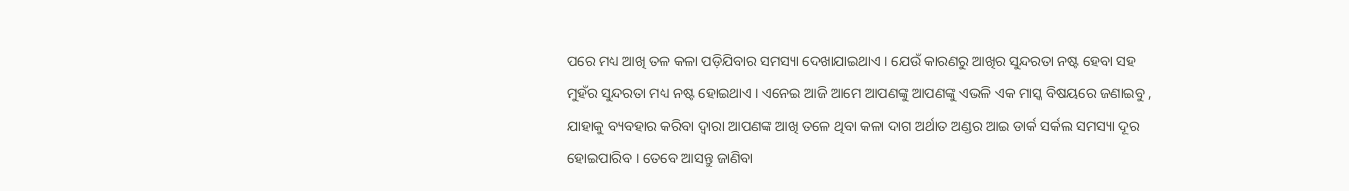ପରେ ମଧ୍ୟ ଆଖି ତଳ କଳା ପଡ଼ିଯିବାର ସମସ୍ୟା ଦେଖାଯାଇଥାଏ । ଯେଉଁ କାରଣରୁ ଆଖିର ସୁନ୍ଦରତା ନଷ୍ଟ ହେବା ସହ ମୁହଁର ସୁନ୍ଦରତା ମଧ୍ୟ ନଷ୍ଟ ହୋଇଥାଏ । ଏନେଇ ଆଜି ଆମେ ଆପଣଙ୍କୁ ଆପଣଙ୍କୁ ଏଭଳି ଏକ ମାସ୍କ ବିଷୟରେ ଜଣାଇବୁ , ଯାହାକୁ ବ୍ୟବହାର କରିବା ଦ୍ୱାରା ଆପଣଙ୍କ ଆଖି ତଳେ ଥିବା କଳା ଦାଗ ଅର୍ଥାତ ଅଣ୍ଡର ଆଇ ଡାର୍କ ସର୍କଲ ସମସ୍ୟା ଦୂର ହୋଇପାରିବ । ତେବେ ଆସନ୍ତୁ ଜାଣିବା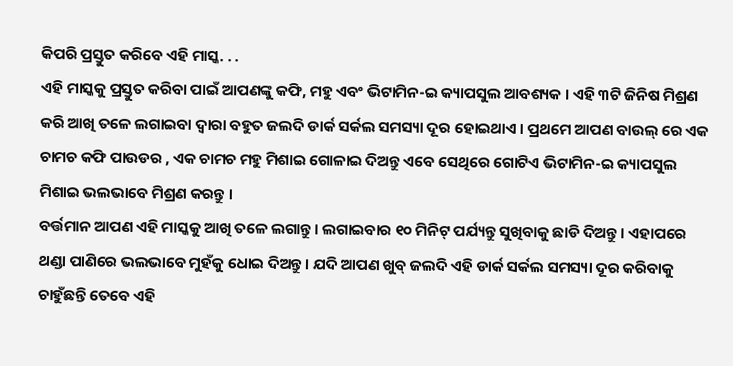କିପରି ପ୍ରସ୍ତୁତ କରିବେ ଏହି ମାସ୍କ. . .
ଏହି ମାସ୍କକୁ ପ୍ରସ୍ତୁତ କରିବା ପାଇଁ ଆପଣଙ୍କୁ କଫି, ମହୁ ଏବଂ ଭିଟାମିନ-ଇ କ୍ୟାପସୁଲ ଆବଶ୍ୟକ । ଏହି ୩ଟି ଜିନିଷ ମିଶ୍ରଣ କରି ଆଖି ତଳେ ଲଗାଇବା ଦ୍ୱାରା ବହୁତ ଜଲଦି ଡାର୍କ ସର୍କଲ ସମସ୍ୟା ଦୂର ହୋଇଥାଏ । ପ୍ରଥମେ ଆପଣ ବାଉଲ୍ ରେ ଏକ ଚାମଚ କଫି ପାଉଡର , ଏକ ଚାମଚ ମହୁ ମିଶାଇ ଗୋଳାଇ ଦିଅନ୍ତୁ ଏବେ ସେଥିରେ ଗୋଟିଏ ଭିଟାମିନ-ଇ କ୍ୟାପସୁଲ ମିଶାଇ ଭଲଭାବେ ମିଶ୍ରଣ କରନ୍ତୁ ।
ବର୍ତ୍ତମାନ ଆପଣ ଏହି ମାସ୍କକୁ ଆଖି ତଳେ ଲଗାନ୍ତୁ । ଲଗାଇବାର ୧୦ ମିନିଟ୍ ପର୍ଯ୍ୟନ୍ତୁ ସୁଖିବାକୁ ଛାଡି ଦିଅନ୍ତୁ । ଏହାପରେ ଥଣ୍ଡା ପାଣିରେ ଭଲଭାବେ ମୁହଁକୁ ଧୋଇ ଦିଅନ୍ତୁ । ଯଦି ଆପଣ ଖୁବ୍ ଜଲଦି ଏହି ଡାର୍କ ସର୍କଲ ସମସ୍ୟା ଦୂର କରିବାକୁ ଚାହୁଁଛନ୍ତି ତେବେ ଏହି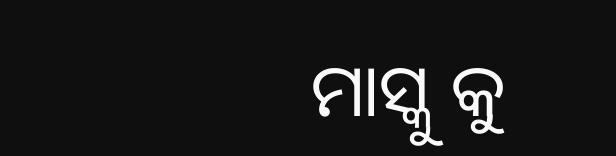ମାସ୍କୁ କୁ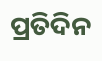ପ୍ରତିଦିନ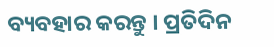ବ୍ୟବହାର କରନ୍ତୁ । ପ୍ରତିଦିନ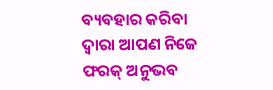ବ୍ୟବହାର କରିବା ଦ୍ୱାରା ଆପଣ ନିଜେ ଫରକ୍ ଅନୁଭବ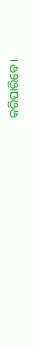କରିପାରିବେ ।